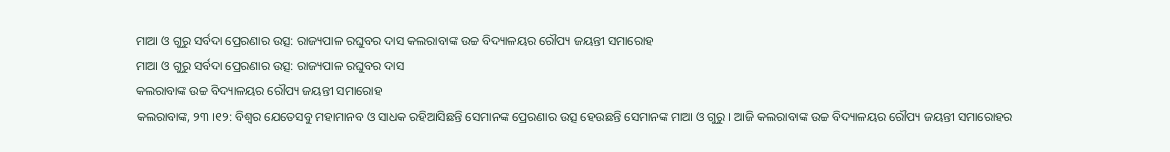ମାଆ ଓ ଗୁରୁ ସର୍ବଦା ପ୍ରେରଣାର ଉତ୍ସ: ରାଜ୍ୟପାଳ ରଘୁବର ଦାସ କଲରାବାଙ୍କ ଉଚ୍ଚ ବିଦ୍ୟାଳୟର ରୌପ୍ୟ ଜୟନ୍ତୀ ସମାରୋହ
ମାଆ ଓ ଗୁରୁ ସର୍ବଦା ପ୍ରେରଣାର ଉତ୍ସ: ରାଜ୍ୟପାଳ ରଘୁବର ଦାସ
କଲରାବାଙ୍କ ଉଚ୍ଚ ବିଦ୍ୟାଳୟର ରୌପ୍ୟ ଜୟନ୍ତୀ ସମାରୋହ
କଲରାବାଙ୍କ, ୨୩ ।୧୨: ବିଶ୍ୱର ଯେତେସବୁ ମହାମାନବ ଓ ସାଧକ ରହିଆସିଛନ୍ତି ସେମାନଙ୍କ ପ୍ରେରଣାର ଉତ୍ସ ହେଉଛନ୍ତି ସେମାନଙ୍କ ମାଆ ଓ ଗୁରୁ । ଆଜି କଲରାବାଙ୍କ ଉଚ୍ଚ ବିଦ୍ୟାଳୟର ରୌପ୍ୟ ଜୟନ୍ତୀ ସମାରୋହର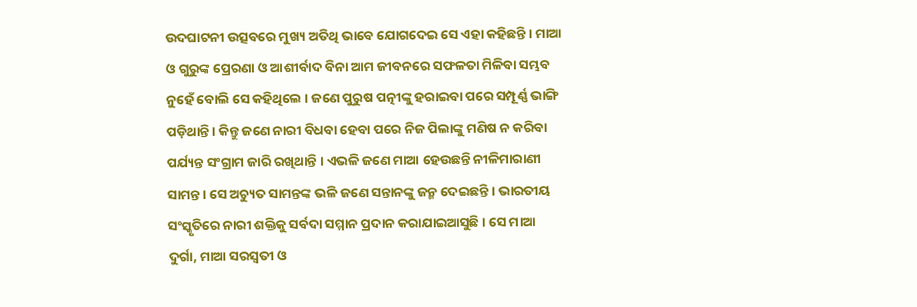ଉଦଘାଟନୀ ଉତ୍ସବରେ ମୁଖ୍ୟ ଅତିଥି ଭାବେ ଯୋଗଦେଇ ସେ ଏହା କହିଛନ୍ତି । ମାଆ ଓ ଗୁରୁଙ୍କ ପ୍ରେରଣା ଓ ଆଶୀର୍ବାଦ ବିନା ଆମ ଜୀବନରେ ସଫଳତା ମିଳିବା ସମ୍ଭବ ନୁହେଁ ବୋଲି ସେ କହିଥିଲେ । ଜଣେ ପୁରୁଷ ପତ୍ନୀଙ୍କୁ ହରାଇବା ପରେ ସମ୍ପୂର୍ଣ୍ଣ ଭାଙ୍ଗି ପଡ଼ିଥାନ୍ତି । କିନ୍ତୁ ଜଣେ ନାରୀ ବିଧବା ହେବା ପରେ ନିଜ ପିଲାଙ୍କୁ ମଣିଷ ନ କରିବା ପର୍ଯ୍ୟନ୍ତ ସଂଗ୍ରାମ ଜାରି ରଖିଥାନ୍ତି । ଏଭଳି ଜଣେ ମାଆ ହେଉଛନ୍ତି ନୀଳିମାରାଣୀ ସାମନ୍ତ । ସେ ଅଚ୍ୟୁତ ସାମନ୍ତଙ୍କ ଭଳି ଜଣେ ସନ୍ତାନଙ୍କୁ ଜନ୍ମ ଦେଇଛନ୍ତି । ଭାରତୀୟ ସଂସ୍କୃତିରେ ନାରୀ ଶକ୍ତିକୁ ସର୍ବଦା ସମ୍ମାନ ପ୍ରଦାନ କରାଯାଇଆସୁଛି । ସେ ମାଆ ଦୁର୍ଗା, ମାଆ ସରସ୍ୱତୀ ଓ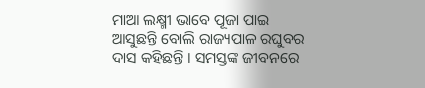ମାଆ ଲକ୍ଷ୍ମୀ ଭାବେ ପୂଜା ପାଇ ଆସୁଛନ୍ତି ବୋଲି ରାଜ୍ୟପାଳ ରଘୁବର ଦାସ କହିଛନ୍ତି । ସମସ୍ତଙ୍କ ଜୀବନରେ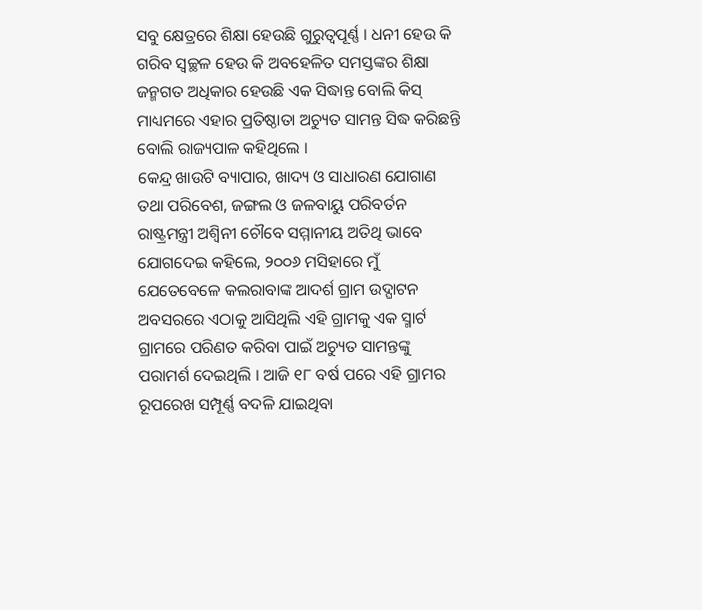ସବୁ କ୍ଷେତ୍ରରେ ଶିକ୍ଷା ହେଉଛି ଗୁରୁତ୍ୱପୂର୍ଣ୍ଣ । ଧନୀ ହେଉ କି ଗରିବ ସ୍ୱଚ୍ଛଳ ହେଉ କି ଅବହେଳିତ ସମସ୍ତଙ୍କର ଶିକ୍ଷା ଜନ୍ମଗତ ଅଧିକାର ହେଉଛି ଏକ ସିଦ୍ଧାନ୍ତ ବୋଲି କିସ୍ ମାଧ୍ୟମରେ ଏହାର ପ୍ରତିଷ୍ଠାତା ଅଚ୍ୟୁତ ସାମନ୍ତ ସିଦ୍ଧ କରିଛନ୍ତି ବୋଲି ରାଜ୍ୟପାଳ କହିଥିଲେ ।
କେନ୍ଦ୍ର ଖାଉଟି ବ୍ୟାପାର, ଖାଦ୍ୟ ଓ ସାଧାରଣ ଯୋଗାଣ ତଥା ପରିବେଶ, ଜଙ୍ଗଲ ଓ ଜଳବାୟୁ ପରିବର୍ତନ ରାଷ୍ଟ୍ରମନ୍ତ୍ରୀ ଅଶ୍ୱିନୀ ଚୌବେ ସମ୍ମାନୀୟ ଅତିଥି ଭାବେ ଯୋଗଦେଇ କହିଲେ, ୨୦୦୬ ମସିହାରେ ମୁଁ ଯେତେବେଳେ କଲରାବାଙ୍କ ଆଦର୍ଶ ଗ୍ରାମ ଉଦ୍ଘାଟନ ଅବସରରେ ଏଠାକୁ ଆସିଥିଲି ଏହି ଗ୍ରାମକୁ ଏକ ସ୍ମାର୍ଟ ଗ୍ରାମରେ ପରିଣତ କରିବା ପାଇଁ ଅଚ୍ୟୁତ ସାମନ୍ତଙ୍କୁ ପରାମର୍ଶ ଦେଇଥିଲି । ଆଜି ୧୮ ବର୍ଷ ପରେ ଏହି ଗ୍ରାମର ରୂପରେଖ ସମ୍ପୂର୍ଣ୍ଣ ବଦଳି ଯାଇଥିବା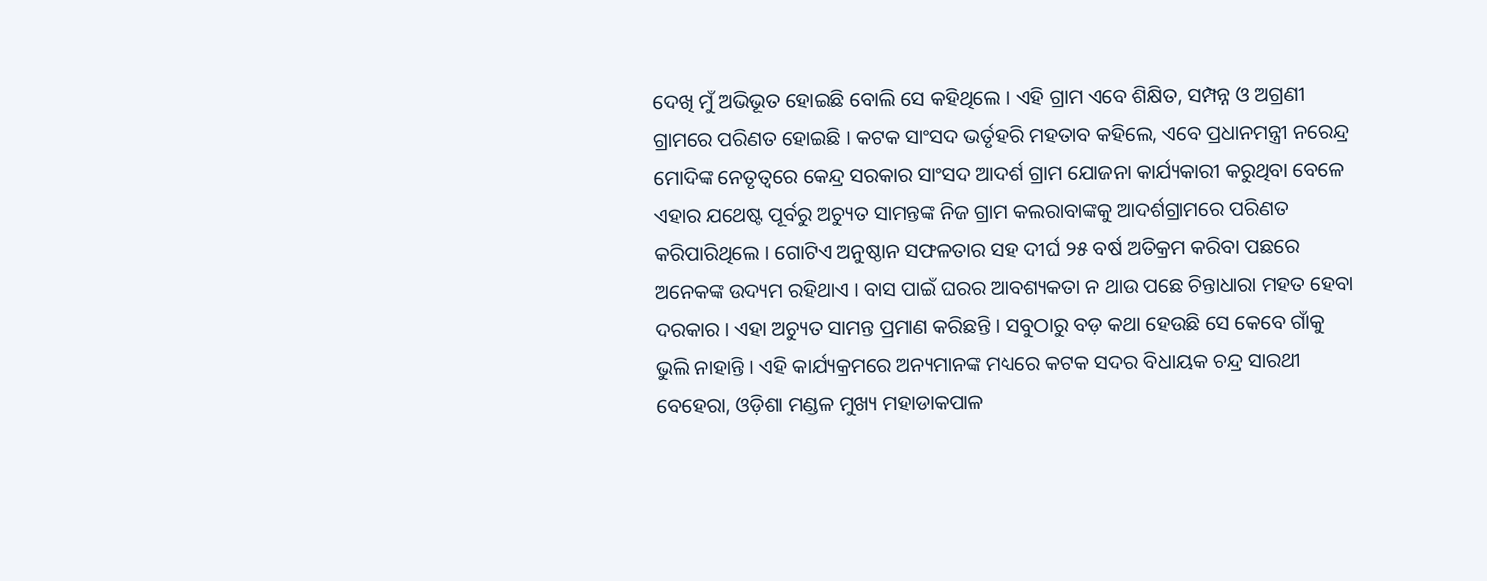ଦେଖି ମୁଁ ଅଭିଭୂତ ହୋଇଛି ବୋଲି ସେ କହିଥିଲେ । ଏହି ଗ୍ରାମ ଏବେ ଶିକ୍ଷିତ, ସମ୍ପନ୍ନ ଓ ଅଗ୍ରଣୀ ଗ୍ରାମରେ ପରିଣତ ହୋଇଛି । କଟକ ସାଂସଦ ଭର୍ତୃହରି ମହତାବ କହିଲେ, ଏବେ ପ୍ରଧାନମନ୍ତ୍ରୀ ନରେନ୍ଦ୍ର ମୋଦିଙ୍କ ନେତୃତ୍ୱରେ କେନ୍ଦ୍ର ସରକାର ସାଂସଦ ଆଦର୍ଶ ଗ୍ରାମ ଯୋଜନା କାର୍ଯ୍ୟକାରୀ କରୁଥିବା ବେଳେ ଏହାର ଯଥେଷ୍ଟ ପୂର୍ବରୁ ଅଚ୍ୟୁତ ସାମନ୍ତଙ୍କ ନିଜ ଗ୍ରାମ କଲରାବାଙ୍କକୁ ଆଦର୍ଶଗ୍ରାମରେ ପରିଣତ କରିପାରିଥିଲେ । ଗୋଟିଏ ଅନୁଷ୍ଠାନ ସଫଳତାର ସହ ଦୀର୍ଘ ୨୫ ବର୍ଷ ଅତିକ୍ରମ କରିବା ପଛରେ ଅନେକଙ୍କ ଉଦ୍ୟମ ରହିଥାଏ । ବାସ ପାଇଁ ଘରର ଆବଶ୍ୟକତା ନ ଥାଉ ପଛେ ଚିନ୍ତାଧାରା ମହତ ହେବା ଦରକାର । ଏହା ଅଚ୍ୟୁତ ସାମନ୍ତ ପ୍ରମାଣ କରିଛନ୍ତି । ସବୁଠାରୁ ବଡ଼ କଥା ହେଉଛି ସେ କେବେ ଗାଁକୁ ଭୁଲି ନାହାନ୍ତି । ଏହି କାର୍ଯ୍ୟକ୍ରମରେ ଅନ୍ୟମାନଙ୍କ ମଧ୍ୟରେ କଟକ ସଦର ବିଧାୟକ ଚନ୍ଦ୍ର ସାରଥୀ ବେହେରା, ଓଡ଼ିଶା ମଣ୍ଡଳ ମୁଖ୍ୟ ମହାଡାକପାଳ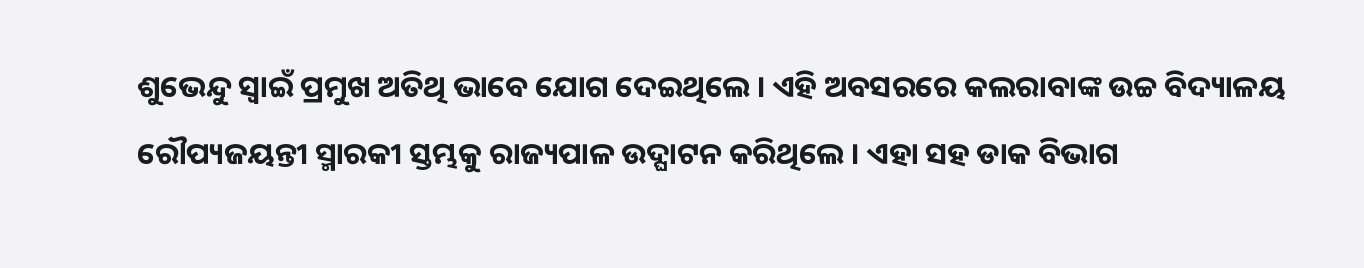ଶୁଭେନ୍ଦୁ ସ୍ୱାଇଁ ପ୍ରମୁଖ ଅତିଥି ଭାବେ ଯୋଗ ଦେଇଥିଲେ । ଏହି ଅବସରରେ କଲରାବାଙ୍କ ଉଚ୍ଚ ବିଦ୍ୟାଳୟ ରୌପ୍ୟଜୟନ୍ତୀ ସ୍ମାରକୀ ସ୍ତମ୍ଭକୁ ରାଜ୍ୟପାଳ ଉଦ୍ଘାଟନ କରିଥିଲେ । ଏହା ସହ ଡାକ ବିଭାଗ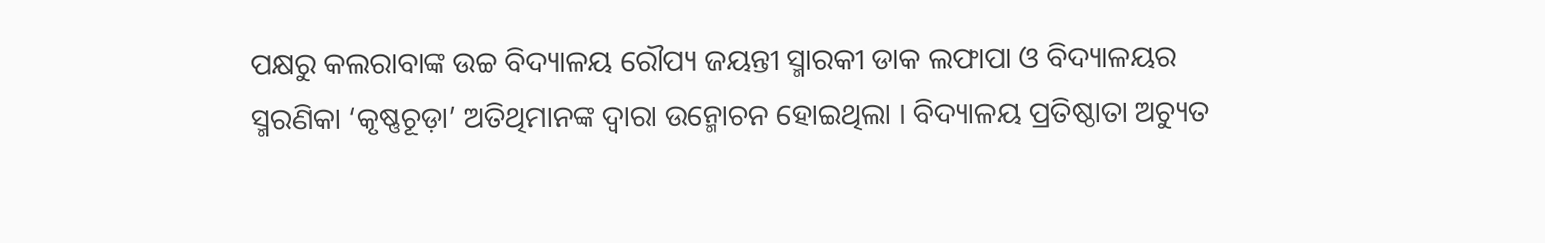ପକ୍ଷରୁ କଲରାବାଙ୍କ ଉଚ୍ଚ ବିଦ୍ୟାଳୟ ରୌପ୍ୟ ଜୟନ୍ତୀ ସ୍ମାରକୀ ଡାକ ଲଫାପା ଓ ବିଦ୍ୟାଳୟର ସ୍ମରଣିକା ‘କୃଷ୍ଣଚୂଡ଼ା’ ଅତିଥିମାନଙ୍କ ଦ୍ୱାରା ଉନ୍ମୋଚନ ହୋଇଥିଲା । ବିଦ୍ୟାଳୟ ପ୍ରତିଷ୍ଠାତା ଅଚ୍ୟୁତ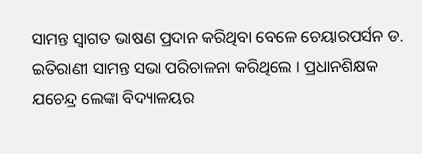ସାମନ୍ତ ସ୍ୱାଗତ ଭାଷଣ ପ୍ରଦାନ କରିଥିବା ବେଳେ ଚେୟାରପର୍ସନ ଡ. ଇତିରାଣୀ ସାମନ୍ତ ସଭା ପରିଚାଳନା କରିଥିଲେ । ପ୍ରଧାନଶିକ୍ଷକ ଯଚେନ୍ଦ୍ର ଲେଙ୍କା ବିଦ୍ୟାଳୟର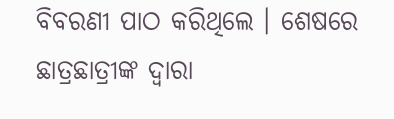ବିବରଣୀ ପାଠ କରିଥିଲେ । ଶେଷରେ ଛାତ୍ରଛାତ୍ରୀଙ୍କ ଦ୍ୱାରା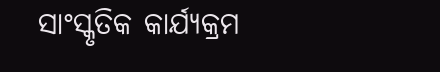ସାଂସ୍କୃତିକ କାର୍ଯ୍ୟକ୍ରମ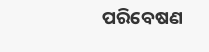ପରିବେଷଣ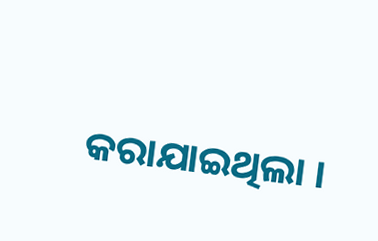କରାଯାଇଥିଲା ।